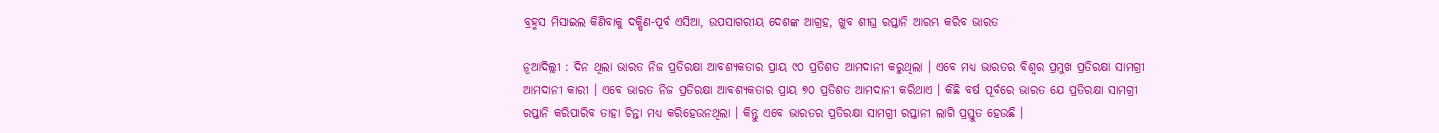ବ୍ରହ୍ମସ ମିସାଇଲ କିଣିବାକୁ ଦକ୍ଷିଣ-ପୂର୍ବ ଏସିଆ, ଉପସାଗରୀୟ ଦେଶଙ୍କ ଆଗ୍ରହ, ଖୁବ ଶୀଘ୍ର ରପ୍ତାନି ଆରମ୍ଭ କରିବ ଭାରତ

ନୂଆଦିଲ୍ଲୀ : ଦିନ ଥିଲା ଭାରତ ନିଜ ପ୍ରତିରକ୍ଷା ଆବଶ୍ୟକତାର ପ୍ରାୟ ୯୦ ପ୍ରତିଶତ ଆମଦାନୀ କରୁଥିଲା । ଏବେ ମଧ୍ୟ ଭାରତର ବିଶ୍ୱର ପ୍ରମୁଖ ପ୍ରତିରକ୍ଷା ସାମଗ୍ରୀ ଆମଦାନୀ କାରୀ । ଏବେ ଭାରତ ନିଜ ପ୍ରତିରକ୍ଷା ଆବଶ୍ୟକତାର ପ୍ରାୟ ୭୦ ପ୍ରତିଶତ ଆମଦାନୀ କରିଥାଏ । କିଛି ବର୍ଷ ପୂର୍ବରେ ଭାରତ ଯେ ପ୍ରତିରକ୍ଷା ସାମଗ୍ରୀ ରପ୍ତାନି କରିପାରିବ ତାହା ଚିନ୍ତା ମଧ୍ୟ କରିହେଉନଥିଲା । କିନ୍ତୁ ଏବେ ଭାରତର ପ୍ରତିରକ୍ଷା ସାମଗ୍ରୀ ରପ୍ତାନୀ ଲାଗି ପ୍ରସ୍ତୁତ ହେଉଛି ।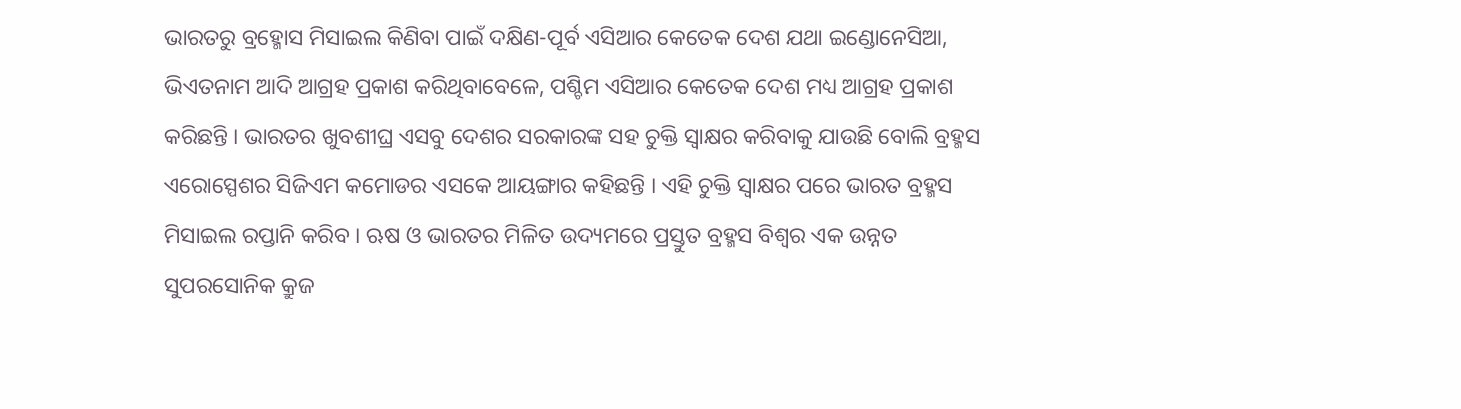ଭାରତରୁ ବ୍ରହ୍ମୋସ ମିସାଇଲ କିଣିବା ପାଇଁ ଦକ୍ଷିଣ-ପୂର୍ବ ଏସିଆର କେତେକ ଦେଶ ଯଥା ଇଣ୍ଡୋନେସିଆ, ଭିଏତନାମ ଆଦି ଆଗ୍ରହ ପ୍ରକାଶ କରିଥିବାବେଳେ, ପଶ୍ଚିମ ଏସିଆର କେତେକ ଦେଶ ମଧ୍ୟ ଆଗ୍ରହ ପ୍ରକାଶ କରିଛନ୍ତି । ଭାରତର ଖୁବଶୀଘ୍ର ଏସବୁ ଦେଶର ସରକାରଙ୍କ ସହ ଚୁକ୍ତି ସ୍ୱାକ୍ଷର କରିବାକୁ ଯାଉଛି ବୋଲି ବ୍ରହ୍ମସ ଏରୋସ୍ପେଶର ସିଜିଏମ କମୋଡର ଏସକେ ଆୟଙ୍ଗାର କହିଛନ୍ତି । ଏହି ଚୁକ୍ତି ସ୍ୱାକ୍ଷର ପରେ ଭାରତ ବ୍ରହ୍ମସ ମିସାଇଲ ରପ୍ତାନି କରିବ । ଋଷ ଓ ଭାରତର ମିଳିତ ଉଦ୍ୟମରେ ପ୍ରସ୍ତୁତ ବ୍ରହ୍ମସ ବିଶ୍ୱର ଏକ ଉନ୍ନତ ସୁପରସୋନିକ କ୍ରୁଜ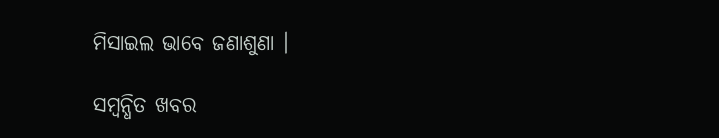ମିସାଇଲ ଭାବେ ଜଣାଶୁଣା ।

ସମ୍ବନ୍ଧିତ ଖବର